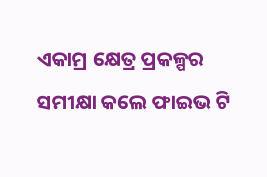ଏକାମ୍ର କ୍ଷେତ୍ର ପ୍ରକଳ୍ପର ସମୀକ୍ଷା କଲେ ଫାଇଭ ଟି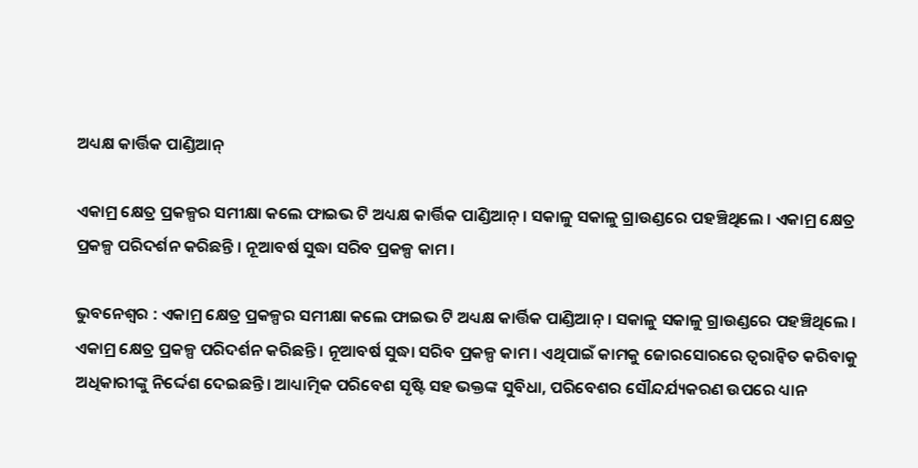ଅଧ୍ୟକ୍ଷ କାର୍ତ୍ତିକ ପାଣ୍ଡିଆନ୍

ଏକାମ୍ର କ୍ଷେତ୍ର ପ୍ରକଳ୍ପର ସମୀକ୍ଷା କଲେ ଫାଇଭ ଟି ଅଧ୍ୟକ୍ଷ କାର୍ତ୍ତିକ ପାଣ୍ଡିଆନ୍ । ସକାଳୁ ସକାଳୁ ଗ୍ରାଉଣ୍ଡରେ ପହଞ୍ଚିଥିଲେ । ଏକାମ୍ର କ୍ଷେତ୍ର ପ୍ରକଳ୍ପ ପରିଦର୍ଶନ କରିଛନ୍ତି । ନୂଆବର୍ଷ ସୁଦ୍ଧା ସରିବ ପ୍ରକଳ୍ପ କାମ ।

ଭୁବନେଶ୍ବର : ଏକାମ୍ର କ୍ଷେତ୍ର ପ୍ରକଳ୍ପର ସମୀକ୍ଷା କଲେ ଫାଇଭ ଟି ଅଧ୍ୟକ୍ଷ କାର୍ତ୍ତିକ ପାଣ୍ଡିଆନ୍ । ସକାଳୁ ସକାଳୁ ଗ୍ରାଉଣ୍ଡରେ ପହଞ୍ଚିଥିଲେ । ଏକାମ୍ର କ୍ଷେତ୍ର ପ୍ରକଳ୍ପ ପରିଦର୍ଶନ କରିଛନ୍ତି । ନୂଆବର୍ଷ ସୁଦ୍ଧା ସରିବ ପ୍ରକଳ୍ପ କାମ । ଏଥିପାଇଁ କାମକୁ ଜୋରସୋରରେ ତ୍ବରାନ୍ବିତ କରିବାକୁ ଅଧିକାରୀଙ୍କୁ ନିର୍ଦ୍ଦେଶ ଦେଇଛନ୍ତି। ଆଧ୍ୟାତ୍ମିକ ପରିବେଶ ସୃଷ୍ଟି ସହ ଭକ୍ତଙ୍କ ସୁବିଧା, ପରିବେଶର ସୌନ୍ଦର୍ଯ୍ୟକରଣ ଉପରେ ଧ୍ୟାନ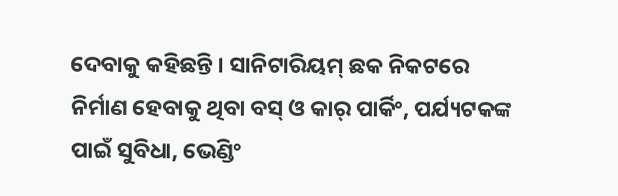ଦେବାକୁ କହିଛନ୍ତି । ସାନିଟାରିୟମ୍ ଛକ ନିକଟରେ ନିର୍ମାଣ ହେବାକୁ ଥିବା ବସ୍ ଓ କାର୍ ପାର୍କିଂ, ପର୍ଯ୍ୟଟକଙ୍କ ପାଇଁ ସୁବିଧା, ଭେଣ୍ଡିଂ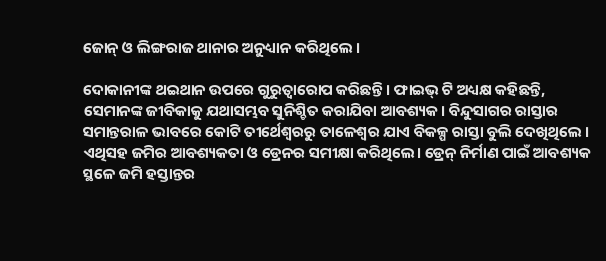ଜୋନ୍ ଓ ଲିଙ୍ଗରାଜ ଥାନାର ଅନୁଧ୍ୟାନ କରିଥିଲେ ।

ଦୋକାନୀଙ୍କ ଥଇଥାନ ଉପରେ ଗୁରୁତ୍ୱାରୋପ କରିଛନ୍ତି । ଫାଇଭ୍ ଟି ଅଧ୍ୟକ୍ଷ କହିଛନ୍ତି, ସେମାନଙ୍କ ଜୀବିକାକୁ ଯଥାସମ୍ଭବ ସୁନିଶ୍ଚିତ କରାଯିବା ଆବଶ୍ୟକ। ବିନ୍ଦୁସାଗର ରାସ୍ତାର ସମାନ୍ତରାଳ ଭାବରେ କୋଟି ତୀର୍ଥେଶ୍ୱରରୁ ତାଳେଶ୍ୱର ଯାଏ ବିକଳ୍ପ ରାସ୍ତା ବୁଲି ଦେଖିଥିଲେ । ଏଥିସହ ଜମିର ଆବଶ୍ୟକତା ଓ ଡ୍ରେନର ସମୀକ୍ଷା କରିଥିଲେ। ଡ୍ରେନ୍ ନିର୍ମାଣ ପାଇଁ ଆବଶ୍ୟକ ସ୍ଥଳେ ଜମି ହସ୍ତାନ୍ତର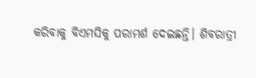କରିବାକୁ ବିଏମସିକୁ ପରାମର୍ଶ ଦେଇଛନ୍ତି। ଶିବରାତ୍ରୀ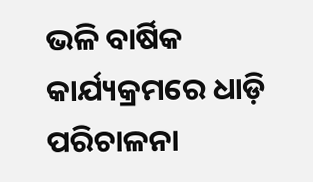ଭଳି ବାର୍ଷିକ କାର୍ଯ୍ୟକ୍ରମରେ ଧାଡ଼ି ପରିଚାଳନା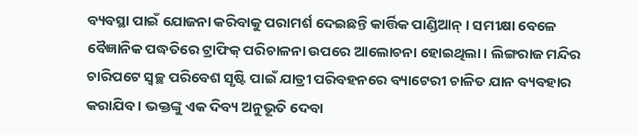ବ୍ୟବସ୍ଥା ପାଇଁ ଯୋଜନା କରିବାକୁ ପରାମର୍ଶ ଦେଇଛନ୍ତି କାର୍ତ୍ତିକ ପାଣ୍ଡିଆନ୍ । ସମୀକ୍ଷା ବେଳେ ବୈଜ୍ଞାନିକ ପଦ୍ଧତିରେ ଟ୍ରାଫିକ୍ ପରିଚାଳନା ଉପରେ ଆଲୋଚନା ହୋଇଥିଲା। ଲିଙ୍ଗରାଜ ମନ୍ଦିର ଚାରିପଟେ ସ୍ବଚ୍ଛ ପରିବେଶ ସୃଷ୍ଟି ପାଇଁ ଯାତ୍ରୀ ପରିବହନରେ ବ୍ୟାଟେରୀ ଚାଳିତ ଯାନ ବ୍ୟବହାର କରାଯିବ । ଭକ୍ତଙ୍କୁ ଏକ ଦିବ୍ୟ ଅନୁଭୂତି ଦେବା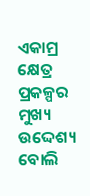ଏକାମ୍ର କ୍ଷେତ୍ର ପ୍ରକଳ୍ପର ମୁଖ୍ୟ ଉଦ୍ଦେଶ୍ୟ ବୋଲି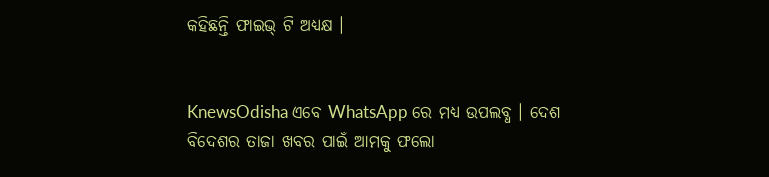କହିଛନ୍ତି ଫାଇଭ୍ ଟି ଅଧ୍ୟକ୍ଷ ।


KnewsOdisha ଏବେ WhatsApp ରେ ମଧ୍ୟ ଉପଲବ୍ଧ । ଦେଶ ବିଦେଶର ତାଜା ଖବର ପାଇଁ ଆମକୁ ଫଲୋ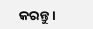କରନ୍ତୁ ।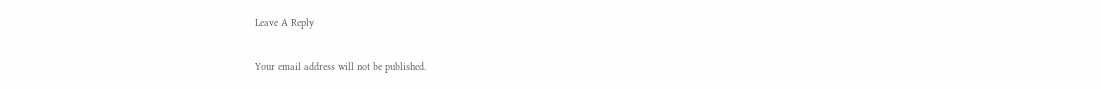Leave A Reply

Your email address will not be published.